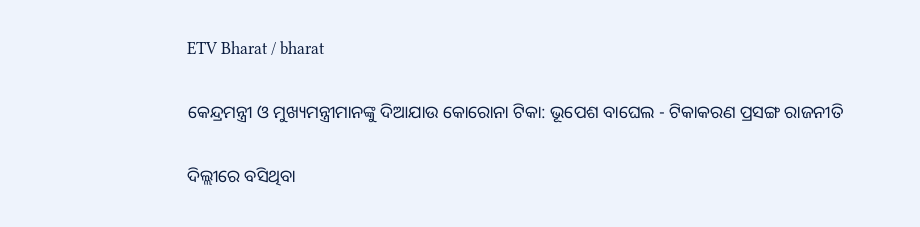ETV Bharat / bharat

କେନ୍ଦ୍ରମନ୍ତ୍ରୀ ଓ ମୁଖ୍ୟମନ୍ତ୍ରୀମାନଙ୍କୁ ଦିଆଯାଉ କୋରୋନା ଟିକା: ଭୂପେଶ ବାଘେଲ - ଟିକାକରଣ ପ୍ରସଙ୍ଗ ରାଜନୀତି

ଦିଲ୍ଲୀରେ ବସିଥିବା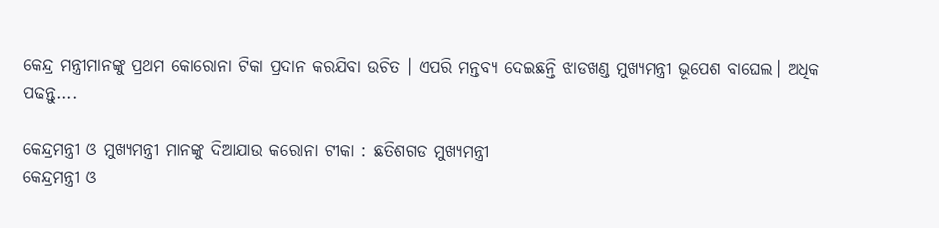କେନ୍ଦ୍ର ମନ୍ତ୍ରୀମାନଙ୍କୁ ପ୍ରଥମ କୋରୋନା ଟିକା ପ୍ରଦାନ କରଯିବା ଉଚିତ । ଏପରି ମନ୍ତବ୍ୟ ଦେଇଛନ୍ତି ଝାଡଖଣ୍ଡ ମୁଖ୍ୟମନ୍ତ୍ରୀ ଭୂପେଶ ବାଘେଲ। ଅଧିକ ପଢନ୍ତୁ....

କେନ୍ଦ୍ରମନ୍ତ୍ରୀ ଓ ମୁଖ୍ୟମନ୍ତ୍ରୀ ମାନଙ୍କୁ ଦିଆଯାଉ କରୋନା ଟୀକା : ଛତିଶଗଡ ମୁଖ୍ୟମନ୍ତ୍ରୀ
କେନ୍ଦ୍ରମନ୍ତ୍ରୀ ଓ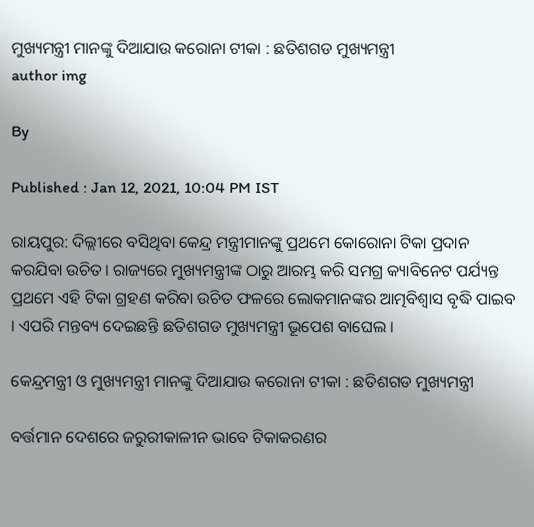ମୁଖ୍ୟମନ୍ତ୍ରୀ ମାନଙ୍କୁ ଦିଆଯାଉ କରୋନା ଟୀକା : ଛତିଶଗଡ ମୁଖ୍ୟମନ୍ତ୍ରୀ
author img

By

Published : Jan 12, 2021, 10:04 PM IST

ରାୟପୁର: ଦିଲ୍ଲୀରେ ବସିଥିବା କେନ୍ଦ୍ର ମନ୍ତ୍ରୀମାନଙ୍କୁ ପ୍ରଥମେ କୋରୋନା ଟିକା ପ୍ରଦାନ କରଯିବା ଉଚିତ। ରାଜ୍ୟରେ ମୁଖ୍ୟମନ୍ତ୍ରୀଙ୍କ ଠାରୁ ଆରମ୍ଭ କରି ସମଗ୍ର କ୍ୟାବିନେଟ ପର୍ଯ୍ୟନ୍ତ ପ୍ରଥମେ ଏହି ଟିକା ଗ୍ରହଣ କରିବା ଉଚିତ ଫଳରେ ଲୋକମାନଙ୍କର ଆତ୍ମବିଶ୍ବାସ ବୃଦ୍ଧି ପାଇବ । ଏପରି ମନ୍ତବ୍ୟ ଦେଇଛନ୍ତି ଛତିଶଗଡ ମୁଖ୍ୟମନ୍ତ୍ରୀ ଭୂପେଶ ବାଘେଲ ।

କେନ୍ଦ୍ରମନ୍ତ୍ରୀ ଓ ମୁଖ୍ୟମନ୍ତ୍ରୀ ମାନଙ୍କୁ ଦିଆଯାଉ କରୋନା ଟୀକା : ଛତିଶଗଡ ମୁଖ୍ୟମନ୍ତ୍ରୀ

ବର୍ତ୍ତମାନ ଦେଶରେ ଜରୁରୀକାଳୀନ ଭାବେ ଟିକାକରଣର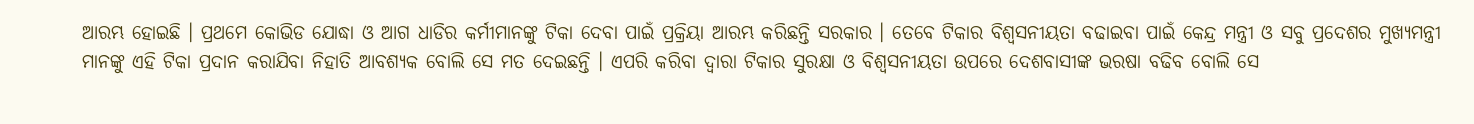ଆରମ୍ଭ ହୋଇଛି । ପ୍ରଥମେ କୋଭିଡ ଯୋଦ୍ଧା ଓ ଆଗ ଧାଡିର କର୍ମୀମାନଙ୍କୁ ଟିକା ଦେବା ପାଇଁ ପ୍ରକ୍ରିୟା ଆରମ୍ଭ କରିଛନ୍ତି ସରକାର । ତେବେ ଟିକାର ବିଶ୍ବସନୀୟତା ବଢାଇବା ପାଇଁ କେନ୍ଦ୍ର ମନ୍ତ୍ରୀ ଓ ସବୁ ପ୍ରଦେଶର ମୁଖ୍ୟମନ୍ତ୍ରୀ ମାନଙ୍କୁ ଏହି ଟିକା ପ୍ରଦାନ କରାଯିବା ନିହାତି ଆବଶ୍ୟକ ବୋଲି ସେ ମତ ଦେଇଛନ୍ତି । ଏପରି କରିବା ଦ୍ବାରା ଟିକାର ସୁରକ୍ଷା ଓ ବିଶ୍ବସନୀୟତା ଉପରେ ଦେଶବାସୀଙ୍କ ଭରଷା ବଢିବ ବୋଲି ସେ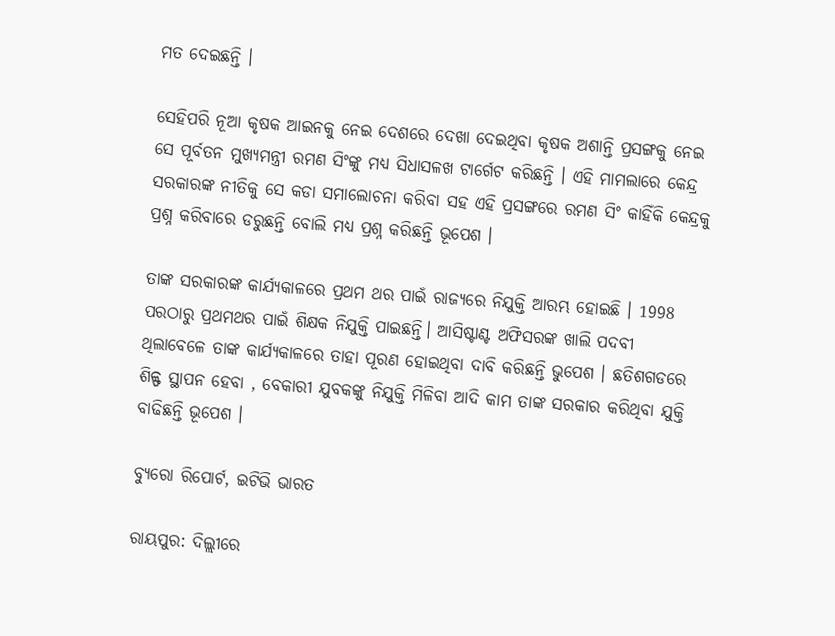ମତ ଦେଇଛନ୍ତି ।

ସେହିପରି ନୂଆ କୃଷକ ଆଇନକୁ ନେଇ ଦେଶରେ ଦେଖା ଦେଇଥିବା କୃଷକ ଅଶାନ୍ତି ପ୍ରସଙ୍ଗକୁ ନେଇ ସେ ପୂର୍ବତନ ମୁଖ୍ୟମନ୍ତ୍ରୀ ରମଣ ସିଂଙ୍କୁ ମଧ୍ୟ ସିଧାସଳଖ ଟାର୍ଗେଟ କରିଛନ୍ତି । ଏହି ମାମଲାରେ କେନ୍ଦ୍ର ସରକାରଙ୍କ ନୀତିକୁ ସେ କଡା ସମାଲୋଚନା କରିବା ସହ ଏହି ପ୍ରସଙ୍ଗରେ ରମଣ ସିଂ କାହିଁକି କେନ୍ଦ୍ରକୁ ପ୍ରଶ୍ନ କରିବାରେ ଡରୁଛନ୍ତି ବୋଲି ମଧ୍ୟ ପ୍ରଶ୍ନ କରିଛନ୍ତି ଭୂପେଶ ।

ତାଙ୍କ ସରକାରଙ୍କ କାର୍ଯ୍ୟକାଳରେ ପ୍ରଥମ ଥର ପାଇଁ ରାଜ୍ୟରେ ନିଯୁକ୍ତି ଆରମ୍ଭ ହୋଇଛି । 1998 ପରଠାରୁ ପ୍ରଥମଥର ପାଇଁ ଶିକ୍ଷକ ନିଯୁକ୍ତି ପାଇଛନ୍ତି। ଆସିଷ୍ଟାଣ୍ଟ ଅଫିସରଙ୍କ ଖାଲି ପଦବୀ ଥିଲାବେଳେ ତାଙ୍କ କାର୍ଯ୍ୟକାଳରେ ତାହା ପୂରଣ ହୋଇଥିବା ଦାବି କରିଛନ୍ତି ଭୁପେଶ । ଛତିଶଗଡରେ ଶିଳ୍ଫ ସ୍ଥାପନ ହେବା , ବେକାରୀ ଯୁବକଙ୍କୁ ନିଯୁକ୍ତି ମିଳିବା ଆଦି କାମ ତାଙ୍କ ସରକାର କରିଥିବା ଯୁକ୍ତି ବାଢିଛନ୍ତି ଭୂପେଶ ।

ବ୍ୟୁରୋ ରିପୋର୍ଟ, ଇଟିଭି ଭାରତ

ରାୟପୁର: ଦିଲ୍ଲୀରେ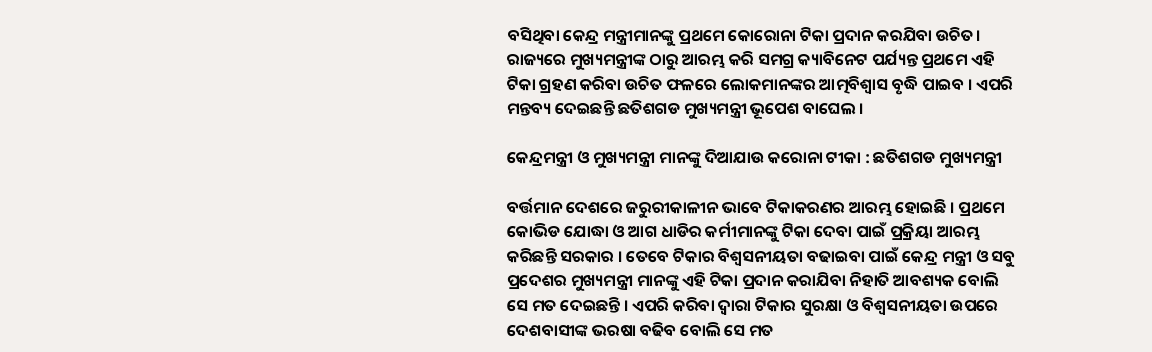ବସିଥିବା କେନ୍ଦ୍ର ମନ୍ତ୍ରୀମାନଙ୍କୁ ପ୍ରଥମେ କୋରୋନା ଟିକା ପ୍ରଦାନ କରଯିବା ଉଚିତ। ରାଜ୍ୟରେ ମୁଖ୍ୟମନ୍ତ୍ରୀଙ୍କ ଠାରୁ ଆରମ୍ଭ କରି ସମଗ୍ର କ୍ୟାବିନେଟ ପର୍ଯ୍ୟନ୍ତ ପ୍ରଥମେ ଏହି ଟିକା ଗ୍ରହଣ କରିବା ଉଚିତ ଫଳରେ ଲୋକମାନଙ୍କର ଆତ୍ମବିଶ୍ବାସ ବୃଦ୍ଧି ପାଇବ । ଏପରି ମନ୍ତବ୍ୟ ଦେଇଛନ୍ତି ଛତିଶଗଡ ମୁଖ୍ୟମନ୍ତ୍ରୀ ଭୂପେଶ ବାଘେଲ ।

କେନ୍ଦ୍ରମନ୍ତ୍ରୀ ଓ ମୁଖ୍ୟମନ୍ତ୍ରୀ ମାନଙ୍କୁ ଦିଆଯାଉ କରୋନା ଟୀକା : ଛତିଶଗଡ ମୁଖ୍ୟମନ୍ତ୍ରୀ

ବର୍ତ୍ତମାନ ଦେଶରେ ଜରୁରୀକାଳୀନ ଭାବେ ଟିକାକରଣର ଆରମ୍ଭ ହୋଇଛି । ପ୍ରଥମେ କୋଭିଡ ଯୋଦ୍ଧା ଓ ଆଗ ଧାଡିର କର୍ମୀମାନଙ୍କୁ ଟିକା ଦେବା ପାଇଁ ପ୍ରକ୍ରିୟା ଆରମ୍ଭ କରିଛନ୍ତି ସରକାର । ତେବେ ଟିକାର ବିଶ୍ବସନୀୟତା ବଢାଇବା ପାଇଁ କେନ୍ଦ୍ର ମନ୍ତ୍ରୀ ଓ ସବୁ ପ୍ରଦେଶର ମୁଖ୍ୟମନ୍ତ୍ରୀ ମାନଙ୍କୁ ଏହି ଟିକା ପ୍ରଦାନ କରାଯିବା ନିହାତି ଆବଶ୍ୟକ ବୋଲି ସେ ମତ ଦେଇଛନ୍ତି । ଏପରି କରିବା ଦ୍ବାରା ଟିକାର ସୁରକ୍ଷା ଓ ବିଶ୍ବସନୀୟତା ଉପରେ ଦେଶବାସୀଙ୍କ ଭରଷା ବଢିବ ବୋଲି ସେ ମତ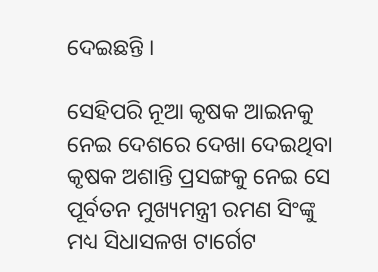ଦେଇଛନ୍ତି ।

ସେହିପରି ନୂଆ କୃଷକ ଆଇନକୁ ନେଇ ଦେଶରେ ଦେଖା ଦେଇଥିବା କୃଷକ ଅଶାନ୍ତି ପ୍ରସଙ୍ଗକୁ ନେଇ ସେ ପୂର୍ବତନ ମୁଖ୍ୟମନ୍ତ୍ରୀ ରମଣ ସିଂଙ୍କୁ ମଧ୍ୟ ସିଧାସଳଖ ଟାର୍ଗେଟ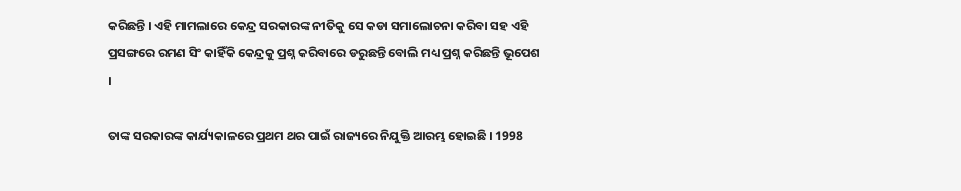କରିଛନ୍ତି । ଏହି ମାମଲାରେ କେନ୍ଦ୍ର ସରକାରଙ୍କ ନୀତିକୁ ସେ କଡା ସମାଲୋଚନା କରିବା ସହ ଏହି ପ୍ରସଙ୍ଗରେ ରମଣ ସିଂ କାହିଁକି କେନ୍ଦ୍ରକୁ ପ୍ରଶ୍ନ କରିବାରେ ଡରୁଛନ୍ତି ବୋଲି ମଧ୍ୟ ପ୍ରଶ୍ନ କରିଛନ୍ତି ଭୂପେଶ ।

ତାଙ୍କ ସରକାରଙ୍କ କାର୍ଯ୍ୟକାଳରେ ପ୍ରଥମ ଥର ପାଇଁ ରାଜ୍ୟରେ ନିଯୁକ୍ତି ଆରମ୍ଭ ହୋଇଛି । 1998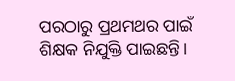ପରଠାରୁ ପ୍ରଥମଥର ପାଇଁ ଶିକ୍ଷକ ନିଯୁକ୍ତି ପାଇଛନ୍ତି।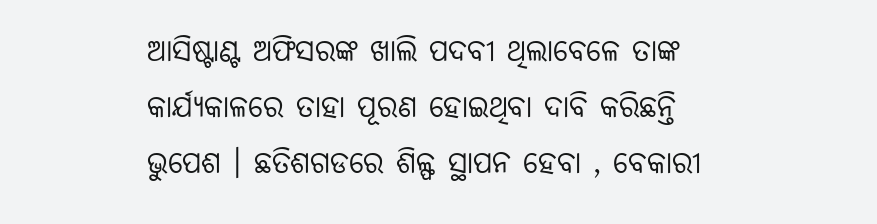ଆସିଷ୍ଟାଣ୍ଟ ଅଫିସରଙ୍କ ଖାଲି ପଦବୀ ଥିଲାବେଳେ ତାଙ୍କ କାର୍ଯ୍ୟକାଳରେ ତାହା ପୂରଣ ହୋଇଥିବା ଦାବି କରିଛନ୍ତି ଭୁପେଶ । ଛତିଶଗଡରେ ଶିଳ୍ଫ ସ୍ଥାପନ ହେବା , ବେକାରୀ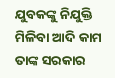ଯୁବକଙ୍କୁ ନିଯୁକ୍ତି ମିଳିବା ଆଦି କାମ ତାଙ୍କ ସରକାର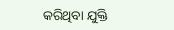କରିଥିବା ଯୁକ୍ତି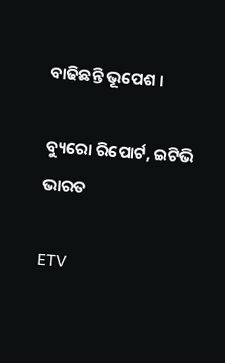ବାଢିଛନ୍ତି ଭୂପେଶ ।

ବ୍ୟୁରୋ ରିପୋର୍ଟ, ଇଟିଭି ଭାରତ

ETV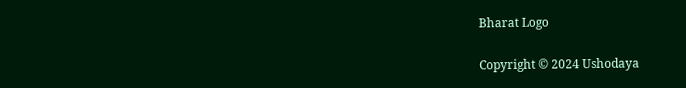Bharat Logo

Copyright © 2024 Ushodaya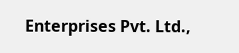Enterprises Pvt. Ltd.,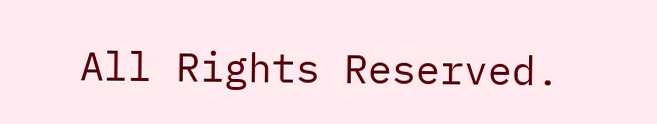All Rights Reserved.